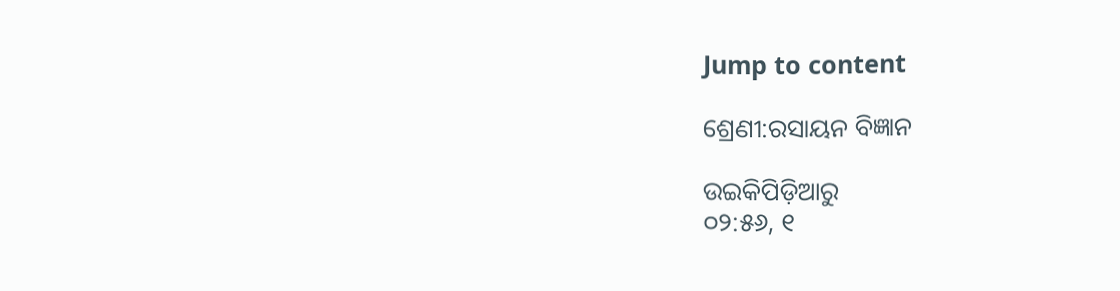Jump to content

ଶ୍ରେଣୀ:ରସାୟନ ବିଜ୍ଞାନ

ଉଇକିପିଡ଼ିଆ‌ରୁ
୦୨:୫୬, ୧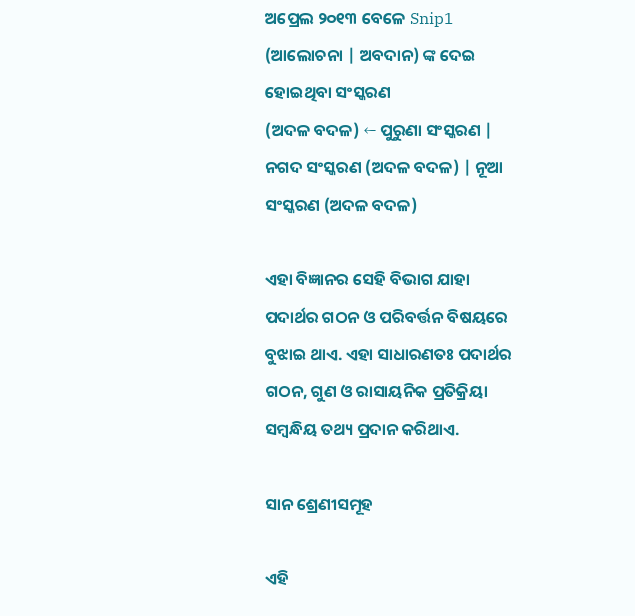ଅପ୍ରେଲ ୨୦୧୩ ବେଳେ Snip1 (ଆଲୋଚନା | ଅବଦାନ) ଙ୍କ ଦେଇ ହୋଇଥିବା ସଂସ୍କରଣ
(ଅଦଳ ବଦଳ) ← ପୁରୁଣା ସଂସ୍କରଣ | ନଗଦ ସଂସ୍କରଣ (ଅଦଳ ବଦଳ) | ନୂଆ ସଂସ୍କରଣ (ଅଦଳ ବଦଳ)

ଏହା ବିଜ୍ଞାନର ସେହି ବିଭାଗ ଯାହା ପଦାର୍ଥର ଗଠନ ଓ ପରିବର୍ତ୍ତନ ବିଷୟରେ ବୁଝାଇ ଥାଏ. ଏହା ସାଧାରଣତଃ ପଦାର୍ଥର ଗଠନ, ଗୁଣ ଓ ରାସାୟନିକ ପ୍ରତିକ୍ରିୟା ସମ୍ବନ୍ଧିୟ ତଥ୍ୟ ପ୍ରଦାନ କରିଥାଏ.

ସାନ ଶ୍ରେଣୀସମୂହ

ଏହି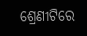ଶ୍ରେଣୀଟିରେ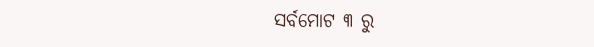ସର୍ବମୋଟ ୩ ରୁ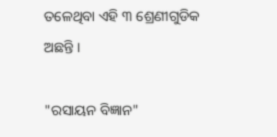ତଳେଥିବା ଏହି ୩ ଶ୍ରେଣୀଗୁଡିକ ଅଛନ୍ତି ।

"ରସାୟନ ବିଜ୍ଞାନ"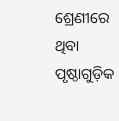ଶ୍ରେଣୀରେ ଥିବା ପୃଷ୍ଠାଗୁଡ଼ିକ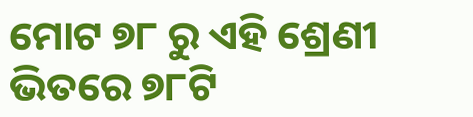ମୋଟ ୭୮ ରୁ ଏହି ଶ୍ରେଣୀ ଭିତରେ ୭୮ଟି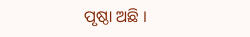ପୃଷ୍ଠା ଅଛି ।